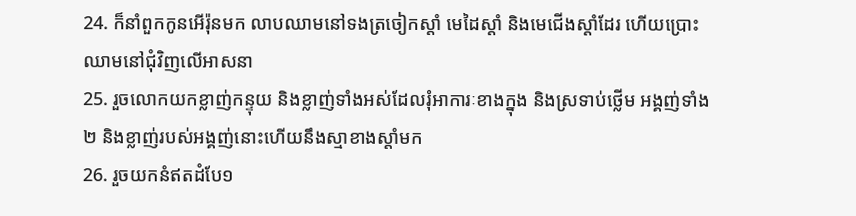24. ក៏នាំពួកកូនអើរ៉ុនមក លាបឈាមនៅទងត្រចៀកស្តាំ មេដៃស្តាំ និងមេជើងស្តាំដែរ ហើយប្រោះឈាមនៅជុំវិញលើអាសនា
25. រួចលោកយកខ្លាញ់កន្ទុយ និងខ្លាញ់ទាំងអស់ដែលរុំអាការៈខាងក្នុង និងស្រទាប់ថ្លើម អង្គញ់ទាំង២ និងខ្លាញ់របស់អង្គញ់នោះហើយនឹងស្មាខាងស្តាំមក
26. រួចយកនំឥតដំបែ១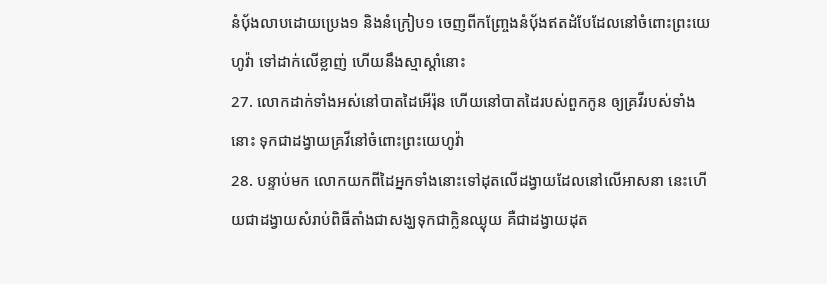នំបុ័ងលាបដោយប្រេង១ និងនំក្រៀប១ ចេញពីកញ្ច្រែងនំបុ័ងឥតដំបែដែលនៅចំពោះព្រះយេហូវ៉ា ទៅដាក់លើខ្លាញ់ ហើយនឹងស្មាស្តាំនោះ
27. លោកដាក់ទាំងអស់នៅបាតដៃអើរ៉ុន ហើយនៅបាតដៃរបស់ពួកកូន ឲ្យគ្រវីរបស់ទាំងនោះ ទុកជាដង្វាយគ្រវីនៅចំពោះព្រះយេហូវ៉ា
28. បន្ទាប់មក លោកយកពីដៃអ្នកទាំងនោះទៅដុតលើដង្វាយដែលនៅលើអាសនា នេះហើយជាដង្វាយសំរាប់ពិធីតាំងជាសង្ឃទុកជាក្លិនឈ្ងុយ គឺជាដង្វាយដុត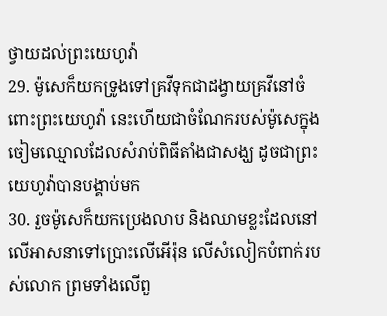ថ្វាយដល់ព្រះយេហូវ៉ា
29. ម៉ូសេក៏យកទ្រូងទៅគ្រវីទុកជាដង្វាយគ្រវីនៅចំពោះព្រះយេហូវ៉ា នេះហើយជាចំណែករបស់ម៉ូសេក្នុងចៀមឈ្មោលដែលសំរាប់ពិធីតាំងជាសង្ឃ ដូចជាព្រះយេហូវ៉ាបានបង្គាប់មក
30. រួចម៉ូសេក៏យកប្រេងលាប និងឈាមខ្លះដែលនៅលើអាសនាទៅប្រោះលើអើរ៉ុន លើសំលៀកបំពាក់របស់លោក ព្រមទាំងលើពួ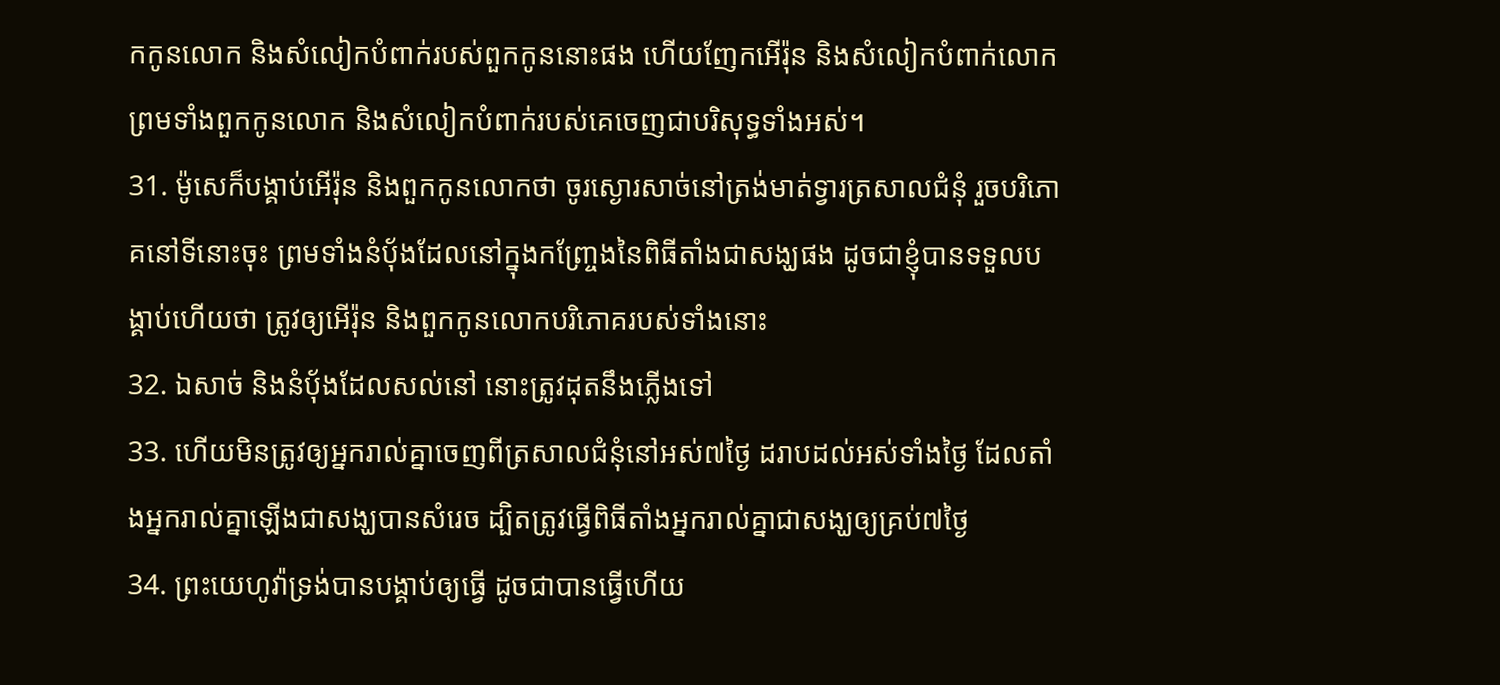កកូនលោក និងសំលៀកបំពាក់របស់ពួកកូននោះផង ហើយញែកអើរ៉ុន និងសំលៀកបំពាក់លោក ព្រមទាំងពួកកូនលោក និងសំលៀកបំពាក់របស់គេចេញជាបរិសុទ្ធទាំងអស់។
31. ម៉ូសេក៏បង្គាប់អើរ៉ុន និងពួកកូនលោកថា ចូរស្ងោរសាច់នៅត្រង់មាត់ទ្វារត្រសាលជំនុំ រួចបរិភោគនៅទីនោះចុះ ព្រមទាំងនំបុ័ងដែលនៅក្នុងកញ្ច្រែងនៃពិធីតាំងជាសង្ឃផង ដូចជាខ្ញុំបានទទួលបង្គាប់ហើយថា ត្រូវឲ្យអើរ៉ុន និងពួកកូនលោកបរិភោគរបស់ទាំងនោះ
32. ឯសាច់ និងនំបុ័ងដែលសល់នៅ នោះត្រូវដុតនឹងភ្លើងទៅ
33. ហើយមិនត្រូវឲ្យអ្នករាល់គ្នាចេញពីត្រសាលជំនុំនៅអស់៧ថ្ងៃ ដរាបដល់អស់ទាំងថ្ងៃ ដែលតាំងអ្នករាល់គ្នាឡើងជាសង្ឃបានសំរេច ដ្បិតត្រូវធ្វើពិធីតាំងអ្នករាល់គ្នាជាសង្ឃឲ្យគ្រប់៧ថ្ងៃ
34. ព្រះយេហូវ៉ាទ្រង់បានបង្គាប់ឲ្យធ្វើ ដូចជាបានធ្វើហើយ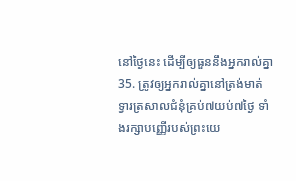នៅថ្ងៃនេះ ដើម្បីឲ្យធួននឹងអ្នករាល់គ្នា
35. ត្រូវឲ្យអ្នករាល់គ្នានៅត្រង់មាត់ទ្វារត្រសាលជំនុំគ្រប់៧យប់៧ថ្ងៃ ទាំងរក្សាបញ្ញើរបស់ព្រះយេ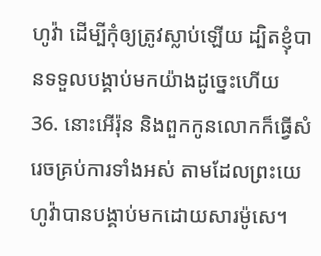ហូវ៉ា ដើម្បីកុំឲ្យត្រូវស្លាប់ឡើយ ដ្បិតខ្ញុំបានទទួលបង្គាប់មកយ៉ាងដូច្នេះហើយ
36. នោះអើរ៉ុន និងពួកកូនលោកក៏ធ្វើសំរេចគ្រប់ការទាំងអស់ តាមដែលព្រះយេហូវ៉ាបានបង្គាប់មកដោយសារម៉ូសេ។